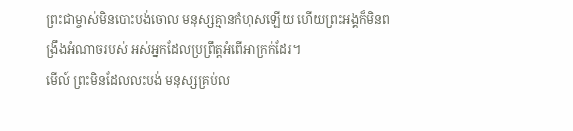ព្រះជាម្ចាស់មិនបោះបង់ចោល មនុស្សគ្មានកំហុសឡើយ ហើយព្រះអង្គក៏មិនពង្រឹងអំណាចរបស់ អស់អ្នកដែលប្រព្រឹត្តអំពើអាក្រក់ដែរ។
មើល៍ ព្រះមិនដែលលះបង់ មនុស្សគ្រប់ល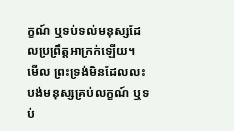ក្ខណ៍ ឬទប់ទល់មនុស្សដែលប្រព្រឹត្តអាក្រក់ឡើយ។
មើល ព្រះទ្រង់មិនដែលលះបង់មនុស្សគ្រប់លក្ខណ៍ ឬទប់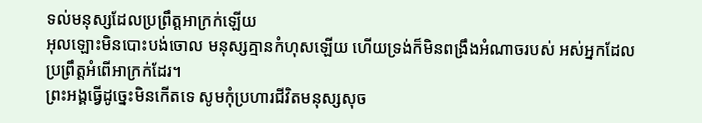ទល់មនុស្សដែលប្រព្រឹត្តអាក្រក់ឡើយ
អុលឡោះមិនបោះបង់ចោល មនុស្សគ្មានកំហុសឡើយ ហើយទ្រង់ក៏មិនពង្រឹងអំណាចរបស់ អស់អ្នកដែលប្រព្រឹត្តអំពើអាក្រក់ដែរ។
ព្រះអង្គធ្វើដូច្នេះមិនកើតទេ សូមកុំប្រហារជីវិតមនុស្សសុច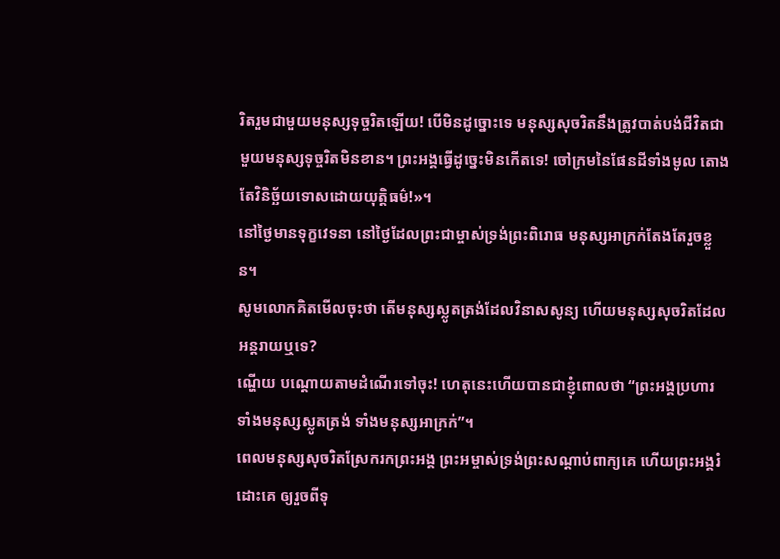រិតរួមជាមួយមនុស្សទុច្ចរិតឡើយ! បើមិនដូច្នោះទេ មនុស្សសុចរិតនឹងត្រូវបាត់បង់ជីវិតជាមួយមនុស្សទុច្ចរិតមិនខាន។ ព្រះអង្គធ្វើដូច្នេះមិនកើតទេ! ចៅក្រមនៃផែនដីទាំងមូល តោងតែវិនិច្ឆ័យទោសដោយយុត្តិធម៌!»។
នៅថ្ងៃមានទុក្ខវេទនា នៅថ្ងៃដែលព្រះជាម្ចាស់ទ្រង់ព្រះពិរោធ មនុស្សអាក្រក់តែងតែរួចខ្លួន។
សូមលោកគិតមើលចុះថា តើមនុស្សស្លូតត្រង់ដែលវិនាសសូន្យ ហើយមនុស្សសុចរិតដែលអន្តរាយឬទេ?
ណ្ហើយ បណ្ដោយតាមដំណើរទៅចុះ! ហេតុនេះហើយបានជាខ្ញុំពោលថា “ព្រះអង្គប្រហារ ទាំងមនុស្សស្លូតត្រង់ ទាំងមនុស្សអាក្រក់”។
ពេលមនុស្សសុចរិតស្រែករកព្រះអង្គ ព្រះអម្ចាស់ទ្រង់ព្រះសណ្ដាប់ពាក្យគេ ហើយព្រះអង្គរំដោះគេ ឲ្យរួចពីទុ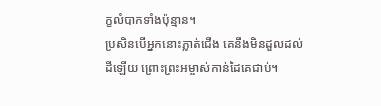ក្ខលំបាកទាំងប៉ុន្មាន។
ប្រសិនបើអ្នកនោះភ្លាត់ជើង គេនឹងមិនដួលដល់ដីឡើយ ព្រោះព្រះអម្ចាស់កាន់ដៃគេជាប់។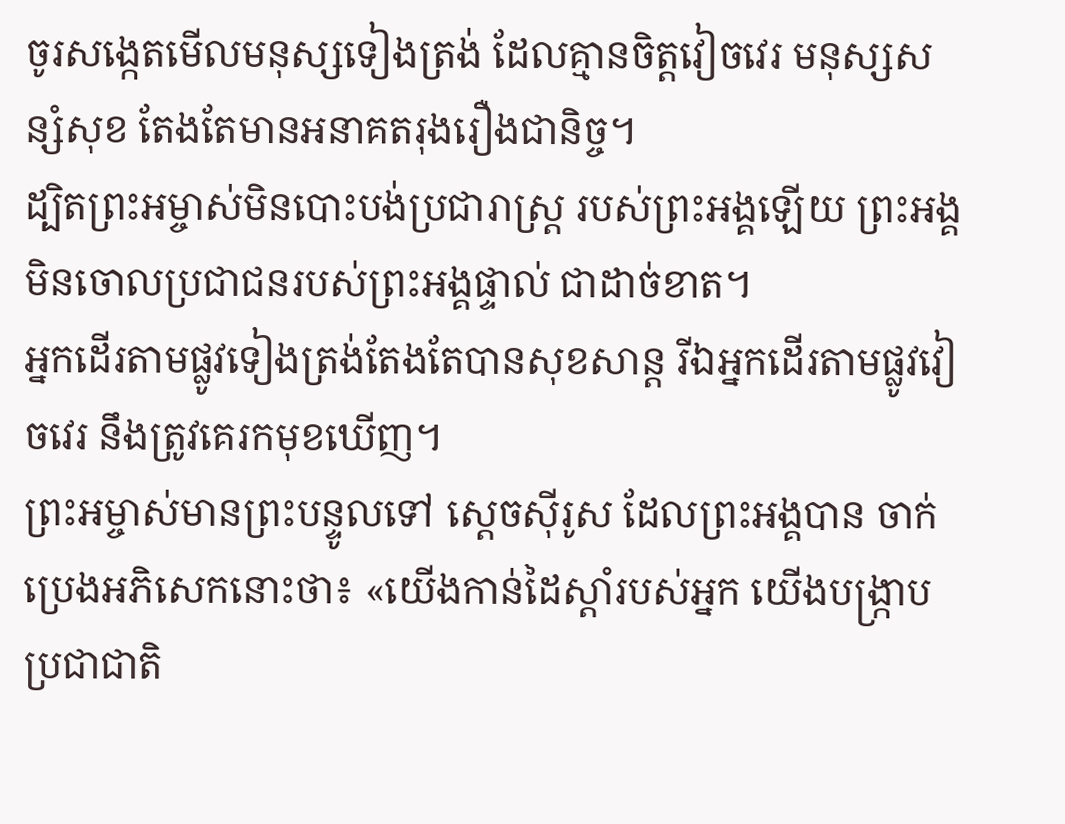ចូរសង្កេតមើលមនុស្សទៀងត្រង់ ដែលគ្មានចិត្តវៀចវេរ មនុស្សសន្សំសុខ តែងតែមានអនាគតរុងរឿងជានិច្ច។
ដ្បិតព្រះអម្ចាស់មិនបោះបង់ប្រជារាស្ត្រ របស់ព្រះអង្គឡើយ ព្រះអង្គមិនចោលប្រជាជនរបស់ព្រះអង្គផ្ទាល់ ជាដាច់ខាត។
អ្នកដើរតាមផ្លូវទៀងត្រង់តែងតែបានសុខសាន្ត រីឯអ្នកដើរតាមផ្លូវវៀចវេរ នឹងត្រូវគេរកមុខឃើញ។
ព្រះអម្ចាស់មានព្រះបន្ទូលទៅ ស្ដេចស៊ីរូស ដែលព្រះអង្គបាន ចាក់ប្រេងអភិសេកនោះថា៖ «យើងកាន់ដៃស្ដាំរបស់អ្នក យើងបង្ក្រាបប្រជាជាតិ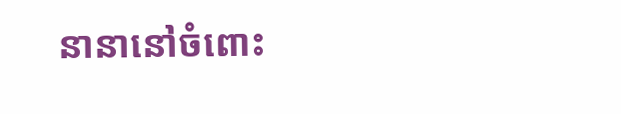នានានៅចំពោះ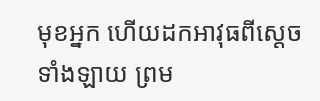មុខអ្នក ហើយដកអាវុធពីស្ដេចទាំងឡាយ ព្រម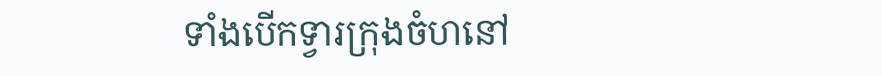ទាំងបើកទ្វារក្រុងចំហនៅ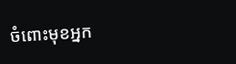ចំពោះមុខអ្នក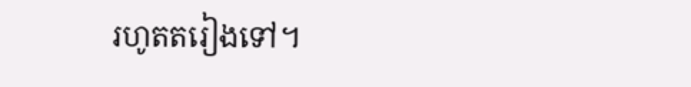រហូតតរៀងទៅ។